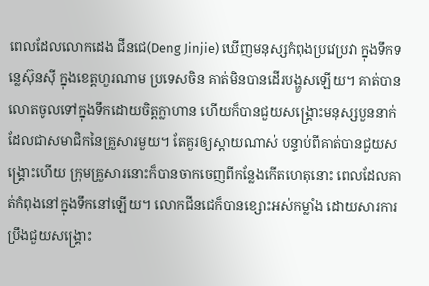ពេលដែលលោកដេង ជីនជេ(Deng Jinjie) ឃើញមនុស្សកំពុងប្រវេប្រវា ក្នុងទឹកទន្លេស៊ុនស៊ី ក្នុងខេត្តហួរណាម ប្រទេសចិន គាត់មិនបានដើរបង្ហួសឡើយ។ គាត់បានលោតចូលទៅក្នុងទឹកដោយចិត្តក្លាហាន ហើយក៏បានជួយសង្រ្គោះមនុស្សបួននាក់ ដែលជាសមាជិកនៃគ្រួសារមួយ។ តែគួរឲ្យស្តាយណាស់ បន្ទាប់ពីគាត់បានជួយសង្រ្គោះហើយ ក្រុមគ្រួសារនោះក៏បានចាកចេញពីកន្លែងកើតហេតុនោះ ពេលដែលគាត់កំពុងនៅក្នុងទឹកនៅឡើយ។ លោកជីនជេក៏បានខ្សោះអស់កម្លាំង ដោយសារការប្រឹងជួយសង្រ្គោះ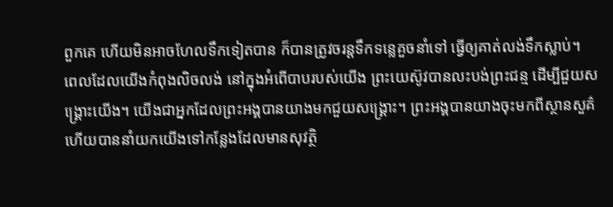ពួកគេ ហើយមិនអាចហែលទឹកទៀតបាន ក៏បានត្រូវចរន្តទឹកទន្លេគួចនាំទៅ ធ្វើឲ្យគាត់លង់ទឹកស្លាប់។
ពេលដែលយើងកំពុងលិចលង់ នៅក្នុងអំពើបាបរបស់យើង ព្រះយេស៊ូវបានលះបង់ព្រះជន្ម ដើម្បីជួយសង្រ្គោះយើង។ យើងជាអ្នកដែលព្រះអង្គបានយាងមកជួយសង្រ្គោះ។ ព្រះអង្គបានយាងចុះមកពីស្ថានសួគ៌ ហើយបាននាំយកយើងទៅកន្លែងដែលមានសុវត្ថិ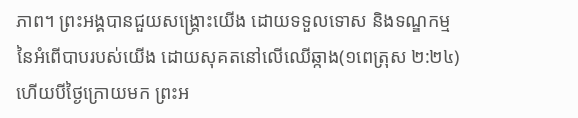ភាព។ ព្រះអង្គបានជួយសង្រ្គោះយើង ដោយទទួលទោស និងទណ្ឌកម្មនៃអំពើបាបរបស់យើង ដោយសុគតនៅលើឈើឆ្កាង(១ពេត្រុស ២:២៤) ហើយបីថ្ងៃក្រោយមក ព្រះអ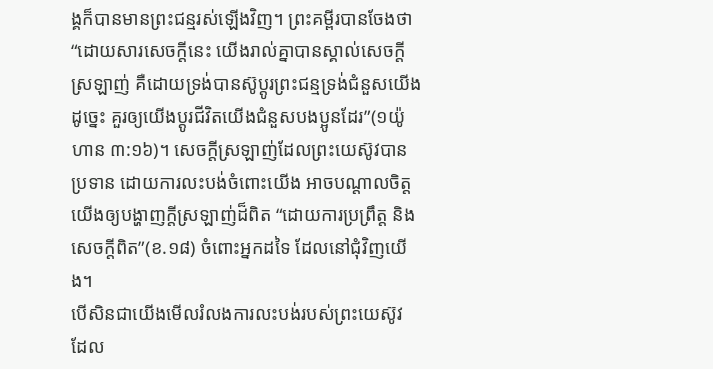ង្គក៏បានមានព្រះជន្មរស់ឡើងវិញ។ ព្រះគម្ពីរបានចែងថា “ដោយសារសេចក្តីនេះ យើងរាល់គ្នាបានស្គាល់សេចក្តីស្រឡាញ់ គឺដោយទ្រង់បានស៊ូប្តូរព្រះជន្មទ្រង់ជំនួសយើង ដូច្នេះ គួរឲ្យយើងប្តូរជីវិតយើងជំនួសបងប្អូនដែរ”(១យ៉ូហាន ៣:១៦)។ សេចក្តីស្រឡាញ់ដែលព្រះយេស៊ូវបានប្រទាន ដោយការលះបង់ចំពោះយើង អាចបណ្តាលចិត្តយើងឲ្យបង្ហាញក្តីស្រឡាញ់ដ៏ពិត “ដោយការប្រព្រឹត្ត និងសេចក្តីពិត”(ខ.១៨) ចំពោះអ្នកដទៃ ដែលនៅជុំវិញយើង។
បើសិនជាយើងមើលរំលងការលះបង់របស់ព្រះយេស៊ូវ ដែល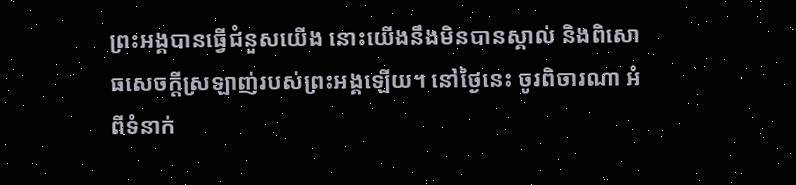ព្រះអង្គបានធ្វើជំនួសយើង នោះយើងនឹងមិនបានស្គាល់ និងពិសោធសេចក្តីស្រឡាញ់របស់ព្រះអង្គឡើយ។ នៅថ្ងៃនេះ ចូរពិចារណា អំពីទំនាក់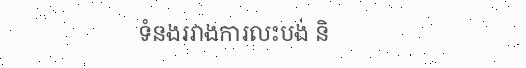ទំនងរវាងការលះបង់ និ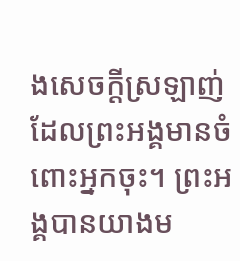ងសេចក្តីស្រឡាញ់ ដែលព្រះអង្គមានចំពោះអ្នកចុះ។ ព្រះអង្គបានយាងម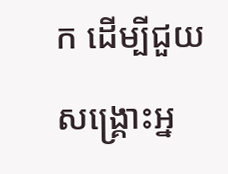ក ដើម្បីជួយសង្រ្គោះអ្ន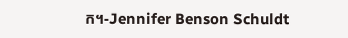ក។-Jennifer Benson Schuldt